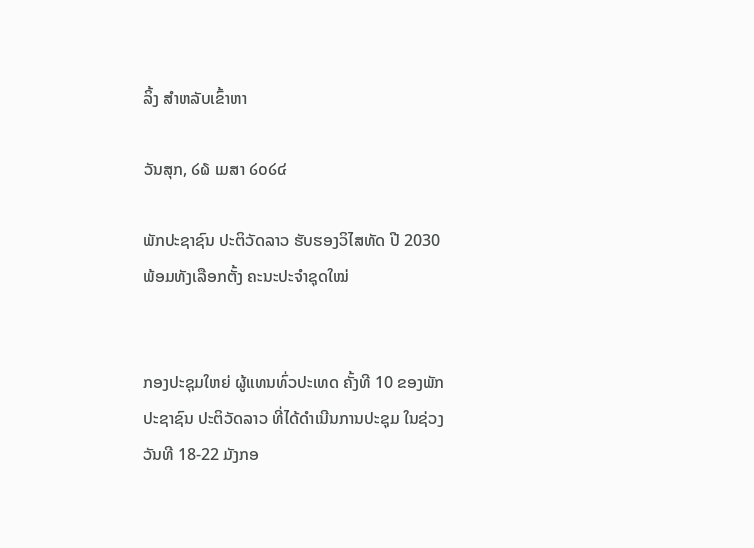ລິ້ງ ສຳຫລັບເຂົ້າຫາ

ວັນສຸກ, ໒໖ ເມສາ ໒໐໒໔

ພັກປະຊາຊົນ ປະຕິວັດລາວ ຮັບຮອງວິໄສທັດ ປີ 2030 ພ້ອມທັງເລືອກຕັ້ງ ຄະນະປະຈຳຊຸດໃໝ່


ກອງປະຊຸມໃຫຍ່ ຜູ້ແທນທົ່ວປະເທດ ຄັ້ງທີ 10 ຂອງພັກປະຊາຊົນ ປະຕິວັດລາວ ທີ່ໄດ້ດຳເນີນການປະຊຸມ ໃນຊ່ວງວັນທີ 18-22 ມັງກອ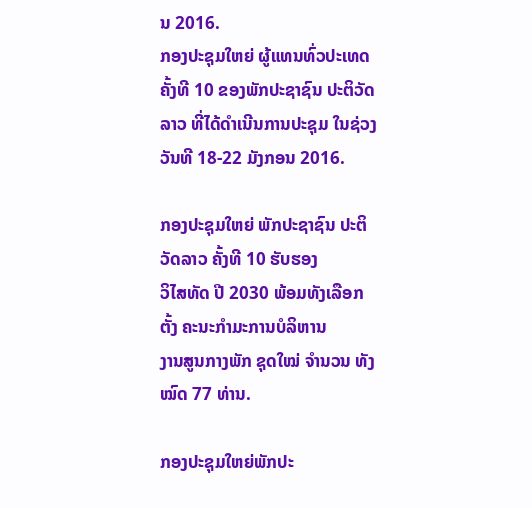ນ 2016.
ກອງປະຊຸມໃຫຍ່ ຜູ້ແທນທົ່ວປະເທດ ຄັ້ງທີ 10 ຂອງພັກປະຊາຊົນ ປະຕິວັດລາວ ທີ່ໄດ້ດຳເນີນການປະຊຸມ ໃນຊ່ວງວັນທີ 18-22 ມັງກອນ 2016.

ກອງປະຊຸມໃຫຍ່ ພັກປະຊາຊົນ ປະຕິວັດລາວ ຄັ້ງທີ 10 ຮັບຮອງ
ວິໄສທັດ ປີ 2030 ພ້ອມທັງເລືອກຕັ້ງ ຄະນະກຳມະການບໍລິຫານ
ງານສູນກາງພັກ ຊຸດໃໝ່ ຈຳນວນ ທັງໝົດ 77 ທ່ານ.

ກອງປະຊຸມໃຫຍ່ພັກປະ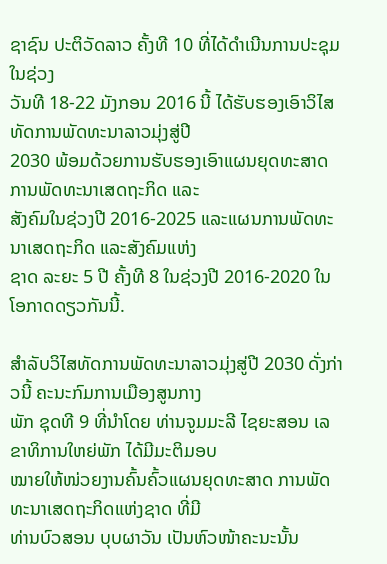ຊາຊົນ ປະຕິວັດລາວ ຄັ້ງທີ 10 ທີ່ໄດ້ດຳເນີນການປະຊຸມໃນຊ່ວງ
ວັນທີ 18-22 ມັງກອນ 2016 ນີ້ ໄດ້ຮັບຮອງເອົາວິໄສທັດການພັດທະນາລາວມຸ່ງສູ່ປີ
2030 ພ້ອມດ້ວຍການຮັບຮອງເອົາແຜນຍຸດທະສາດ ການພັດທະນາເສດຖະກິດ ແລະ
ສັງຄົມໃນຊ່ວງປີ 2016-2025 ແລະແຜນການພັດທະນາເສດຖະກິດ ແລະສັງຄົມແຫ່ງ
ຊາດ ລະຍະ 5 ປີ ຄັ້ງທີ 8 ໃນຊ່ວງປີ 2016-2020 ໃນໂອກາດດຽວກັນນີ້.

ສຳລັບວິໄສທັດການພັດທະນາລາວມຸ່ງສູ່ປີ 2030 ດັ່ງກ່າວນີ້ ຄະນະກົມການເມືອງສູນກາງ
ພັກ ຊຸດທີ 9 ທີ່ນຳໂດຍ ທ່ານຈູມມະລີ ໄຊຍະສອນ ເລຂາທິການໃຫຍ່ພັກ ໄດ້ມີມະຕິມອບ
ໝາຍໃຫ້ໜ່ວຍງານຄົ້ນຄົ້ວແຜນຍຸດທະສາດ ການພັດທະນາເສດຖະກິດແຫ່ງຊາດ ທີ່ມີ
ທ່ານບົວສອນ ບຸບຜາວັນ ເປັນຫົວໜ້າຄະນະນັ້ນ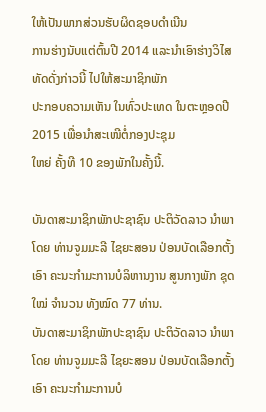ໃຫ້ເປັນພາກສ່ວນຮັບຜິດຊອບດຳເນີນ
ການຮ່າງນັບແຕ່ຕົ້ນປີ 2014 ແລະນຳເອົາຮ່າງວິໄສທັດດັ່ງກ່າວນີ້ ໄປໃຫ້ສະມາຊິກພັກ
ປະກອບຄວາມເຫັນ ໃນທົ່ວປະເທດ ໃນຕະຫຼອດປີ 2015 ເພື່ອນຳສະເໜີຕໍ່ກອງປະຊຸມ
ໃຫຍ່ ຄັ້ງທີ 10 ຂອງພັກໃນຄັ້ງນີ້.

ບັນດາສະມາຊິກພັກປະຊາຊົນ ປະຕິວັດລາວ ນຳພາໂດຍ ທ່ານຈູມມະລີ ໄຊຍະສອນ ປ່ອນບັດເລືອກຕັ້ງເອົາ ຄະນະກຳມະການບໍລິຫານງານ ສູນກາງພັກ ຊຸດໃໝ່ ຈຳນວນ ທັງໝົດ 77 ທ່ານ.
ບັນດາສະມາຊິກພັກປະຊາຊົນ ປະຕິວັດລາວ ນຳພາໂດຍ ທ່ານຈູມມະລີ ໄຊຍະສອນ ປ່ອນບັດເລືອກຕັ້ງເອົາ ຄະນະກຳມະການບໍ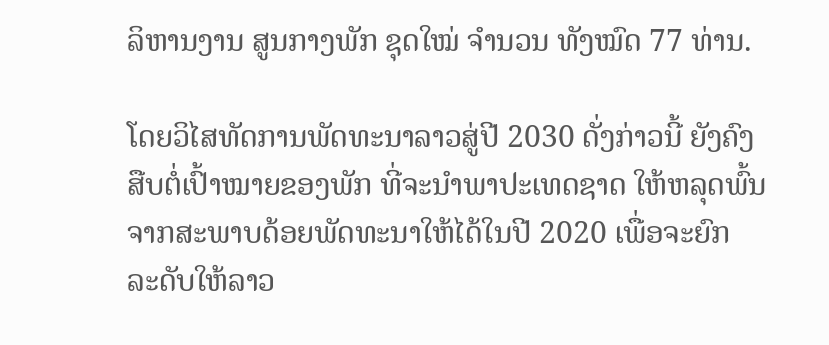ລິຫານງານ ສູນກາງພັກ ຊຸດໃໝ່ ຈຳນວນ ທັງໝົດ 77 ທ່ານ.

ໂດຍວິໄສທັດການພັດທະນາລາວສູ່ປີ 2030 ດັ່ງກ່າວນີ້ ຍັງຄົງ
ສືບຕໍ່ເປົ້າໝາຍຂອງພັກ ທີ່ຈະນຳພາປະເທດຊາດ ໃຫ້ຫລຸດພົ້ນ
ຈາກສະພາບດ້ອຍພັດທະນາໃຫ້ໄດ້ໃນປີ 2020 ເພື່ອຈະຍົກ
ລະດັບໃຫ້ລາວ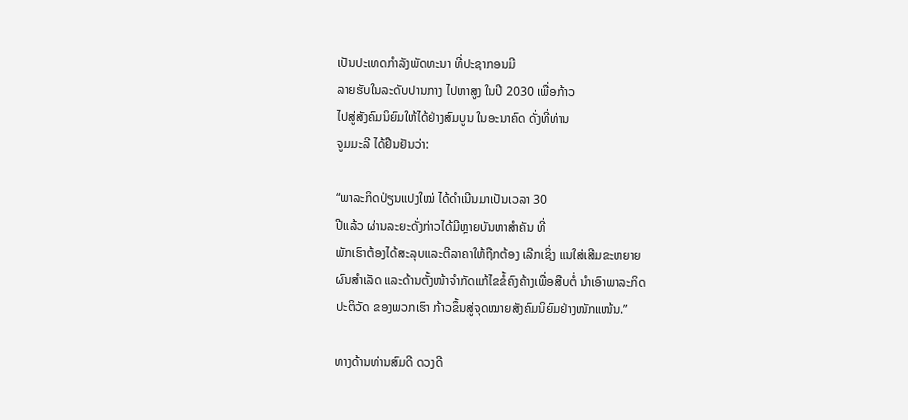ເປັນປະເທດກຳລັງພັດທະນາ ທີ່ປະຊາກອນມີ
ລາຍຮັບໃນລະດັບປານກາງ ໄປຫາສູງ ໃນປີ 2030 ເພື່ອກ້າວ
ໄປສູ່ສັງຄົມນິຍົມໃຫ້ໄດ້ຢ່າງສົມບູນ ໃນອະນາຄົດ ດັ່ງທີ່ທ່ານ
ຈູມມະລີ ໄດ້ຢືນຢັນວ່າ:

“ພາລະກິດປ່ຽນແປງໃໝ່ ໄດ້ດຳເນີນມາເປັນເວລາ 30
ປີແລ້ວ ຜ່ານລະຍະດັ່ງກ່າວໄດ້ມີຫຼາຍບັນຫາສຳຄັນ ທີ່
ພັກເຮົາຕ້ອງໄດ້ສະລຸບແລະຕີລາຄາໃຫ້ຖືກຕ້ອງ ເລີກເຊິ່ງ ແນໃສ່ເສີມຂະຫຍາຍ
ຜົນສຳເລັດ ແລະດ້ານຕັ້ງໜ້າຈຳກັດແກ້ໄຂຂໍ້ຄົງຄ້າງເພື່ອສືບຕໍ່ ນຳເອົາພາລະກິດ
ປະຕິວັດ ຂອງພວກເຮົາ ກ້າວຂຶ້ນສູ່ຈຸດໝາຍສັງຄົມນິຍົມຢ່າງໜັກແໜ້ນ.”

ທາງດ້ານທ່ານສົມດີ ດວງດີ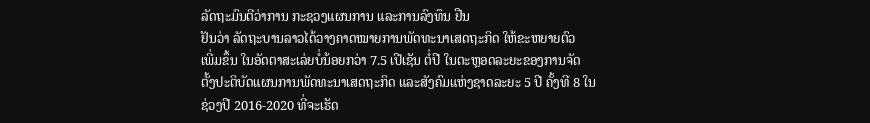ລັດຖະມົນຕີວ່າການ ກະຊວງແຜນການ ແລະການລົງທຶນ ຢືນ
ຢັນວ່າ ລັດຖະບານລາວໄດ້ວາງຄາດໝາຍການພັດທະນາເສດຖະກິດ ໃຫ້ຂະຫຍາຍຕົວ
ເພີ່ມຂຶ້ນ ໃນອັດຕາສະເລ່ຍບໍ່ນ້ອຍກວ່າ 7.5 ເປີເຊັນ ຕໍ່ປີ ໃນຕະຫຼອດລະຍະຂອງການຈັດ
ຕັ້ງປະຕິບັດແຜນການພັດທະນາເສດຖະກິດ ແລະສັງຄົມແຫ່ງຊາດລະຍະ 5 ປີ ຄັ້ງທີ 8 ໃນ
ຊ່ວງປີ 2016-2020 ທີ່ຈະເຮັດ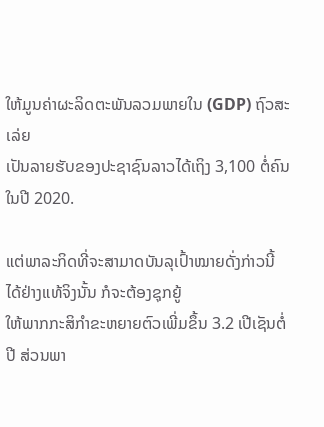ໃຫ້ມູນຄ່າຜະລິດຕະພັນລວມພາຍໃນ (GDP) ຖົວສະເລ່ຍ
ເປັນລາຍຮັບຂອງປະຊາຊົນລາວໄດ້ເຖິງ 3,100 ຕໍ່ຄົນໃນປີ 2020.

ແຕ່ພາລະກິດທີ່ຈະສາມາດບັນລຸເປົ້າໝາຍດັ່ງກ່າວນີ້ ໄດ້ຢ່າງແທ້ຈິງນັ້ນ ກໍຈະຕ້ອງຊຸກຍູ້
ໃຫ້ພາກກະສິກຳຂະຫຍາຍຕົວເພີ່ມຂຶ້ນ 3.2 ເປີເຊັນຕໍ່ປີ ສ່ວນພາ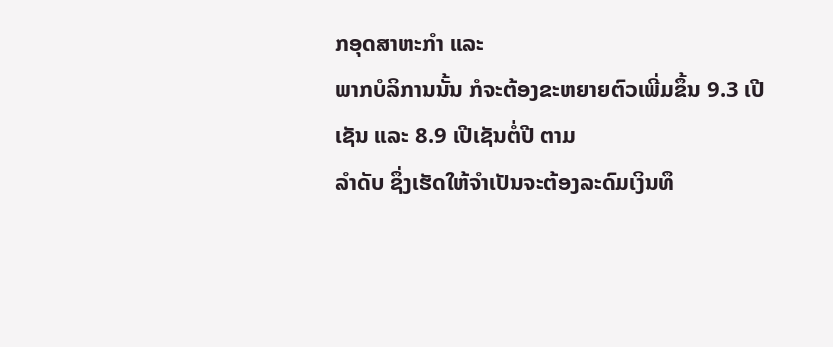ກອຸດສາຫະກຳ ແລະ
ພາກບໍລິການນັ້ນ ກໍຈະຕ້ອງຂະຫຍາຍຕົວເພີ່ມຂຶ້ນ 9.3 ເປີເຊັນ ແລະ 8.9 ເປີເຊັນຕໍ່ປີ ຕາມ
ລຳດັບ ຊຶ່ງເຮັດໃຫ້ຈຳເປັນຈະຕ້ອງລະດົມເງິນທຶ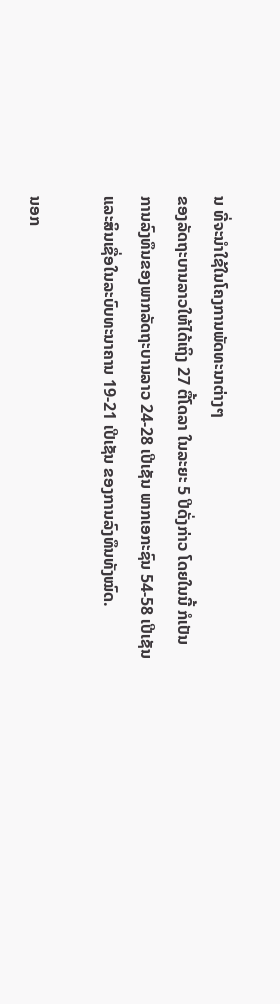ນ ທີ່ຈະນຳໃຊ້ໃນໂຄງການພັດທະນາຕ່າງໆ
ຂອງລັດຖະບານລາວໃຫ້ໄດ້ເຖິງ 27 ຕື້ໂດລາ ໃນລະຍະ 5 ປີດັ່ງກ່າວ ໂດຍໃນນີ້ ກໍເປັນ
ການລົງທຶນຂອງພາກລັດຖະບານລາວ 24-28 ເປີເຊັນ ພາກເອກະຊົນ 54-58 ເປີເຊັນ
ແລະສິນເຊື່ອໃນລະບົບທະນາຄານ 19-21 ເປີເຊັນ ຂອງການລົງທຶນທັງໝົດ.

ນອກ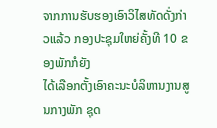ຈາກການຮັບຮອງເອົາວິໄສທັດດັ່ງກ່າວແລ້ວ ກອງປະຊຸມໃຫຍ່ຄັ້ງທີ 10 ຂອງພັກກໍຍັງ
ໄດ້ເລືອກຕັ້ງເອົາຄະນະບໍລິຫານງານສູນກາງພັກ ຊຸດ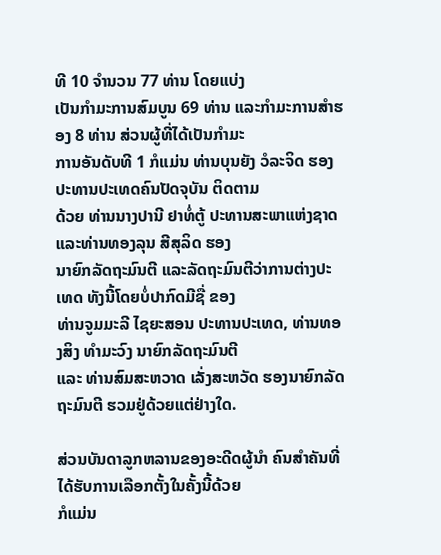ທີ 10 ຈຳນວນ 77 ທ່ານ ໂດຍແບ່ງ
ເປັນກຳມະການສົມບູນ 69 ທ່ານ ແລະກຳມະການສຳຮອງ 8 ທ່ານ ສ່ວນຜູ້ທີ່ໄດ້ເປັນກຳມະ
ການອັນດັບທີ 1 ກໍແມ່ນ ທ່ານບຸນຍັງ ວໍລະຈິດ ຮອງປະທານປະເທດຄົນປັດຈຸບັນ ຕິດຕາມ
ດ້ວຍ ທ່ານນາງປານີ ຢາທໍ່ຕູ້ ປະທານສະພາແຫ່ງຊາດ ແລະທ່ານທອງລຸນ ສີສຸລິດ ຮອງ
ນາຍົກລັດຖະມົນຕີ ແລະລັດຖະມົນຕີວ່າການຕ່າງປະເທດ ທັງນີ້ໂດຍບໍ່ປາກົດມີຊື່ ຂອງ
ທ່ານຈູມມະລີ ໄຊຍະສອນ ປະທານປະເທດ, ທ່ານທອງສິງ ທຳມະວົງ ນາຍົກລັດຖະມົນຕີ
ແລະ ທ່ານສົມສະຫວາດ ເລັ່ງສະຫວັດ ຮອງນາຍົກລັດຖະມົນຕີ ຮວມຢູ່ດ້ວຍແຕ່ຢ່າງໃດ.

ສ່ວນບັນດາລູກຫລານຂອງອະດີດຜູ້ນຳ ຄົນສຳຄັນທີ່ໄດ້ຮັບການເລືອກຕັ້ງໃນຄັ້ງນີ້ດ້ວຍ
ກໍແມ່ນ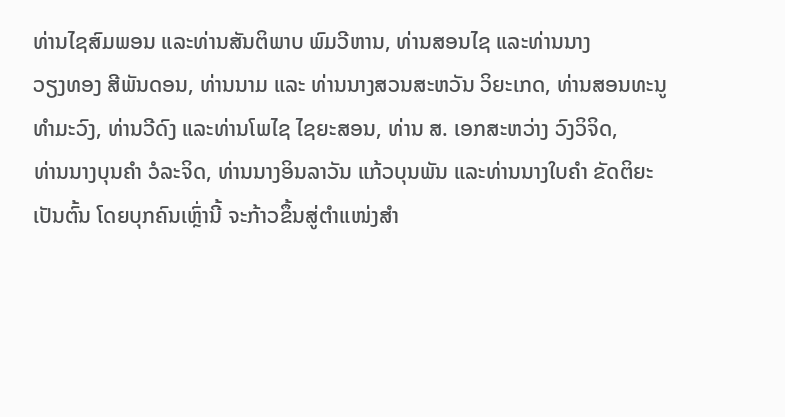ທ່ານໄຊສົມພອນ ແລະທ່ານສັນຕິພາບ ພົມວີຫານ, ທ່ານສອນໄຊ ແລະທ່ານນາງ
ວຽງທອງ ສີພັນດອນ, ທ່ານນາມ ແລະ ທ່ານນາງສວນສະຫວັນ ວິຍະເກດ, ທ່ານສອນທະນູ
ທຳມະວົງ, ທ່ານວີດົງ ແລະທ່ານໂພໄຊ ໄຊຍະສອນ, ທ່ານ ສ. ເອກສະຫວ່າງ ວົງວິຈິດ,
ທ່ານນາງບຸນຄຳ ວໍລະຈິດ, ທ່ານນາງອິນລາວັນ ແກ້ວບຸນພັນ ແລະທ່ານນາງໃບຄຳ ຂັດຕິຍະ
ເປັນຕົ້ນ ໂດຍບຸກຄົນເຫຼົ່ານີ້ ຈະກ້າວຂຶ້ນສູ່ຕຳແໜ່ງສຳ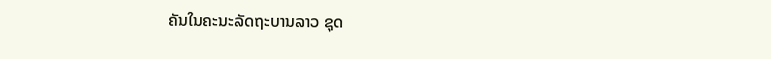ຄັນໃນຄະນະລັດຖະບານລາວ ຊຸດ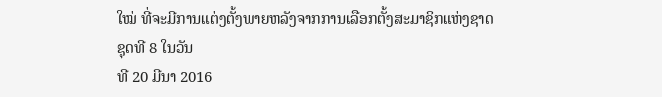ໃໝ່ ທີ່ຈະມີການແຕ່ງຕັ້ງພາຍຫລັງຈາກການເລືອກຕັ້ງສະມາຊິກແຫ່ງຊາດ ຊຸດທີ 8 ໃນວັນ
ທີ 20 ມີນາ 2016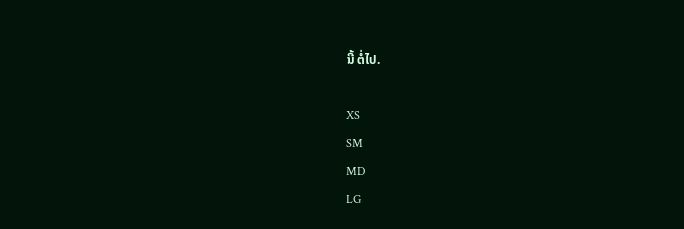ນີ້ ຕໍ່ໄປ.

XS
SM
MD
LG